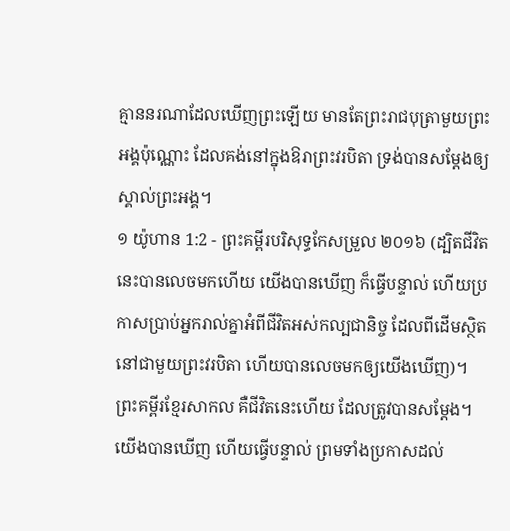គ្មាននរណាដែលឃើញព្រះឡើយ មានតែព្រះរាជបុត្រាមួយព្រះអង្គប៉ុណ្ណោះ ដែលគង់នៅក្នុងឱរាព្រះវរបិតា ទ្រង់បានសម្តែងឲ្យស្គាល់ព្រះអង្គ។
១ យ៉ូហាន 1:2 - ព្រះគម្ពីរបរិសុទ្ធកែសម្រួល ២០១៦ (ដ្បិតជីវិតនេះបានលេចមកហើយ យើងបានឃើញ ក៏ធ្វើបន្ទាល់ ហើយប្រកាសប្រាប់អ្នករាល់គ្នាអំពីជីវិតអស់កល្បជានិច្ច ដែលពីដើមស្ថិតនៅជាមួយព្រះវរបិតា ហើយបានលេចមកឲ្យយើងឃើញ)។ ព្រះគម្ពីរខ្មែរសាកល គឺជីវិតនេះហើយ ដែលត្រូវបានសម្ដែង។ យើងបានឃើញ ហើយធ្វើបន្ទាល់ ព្រមទាំងប្រកាសដល់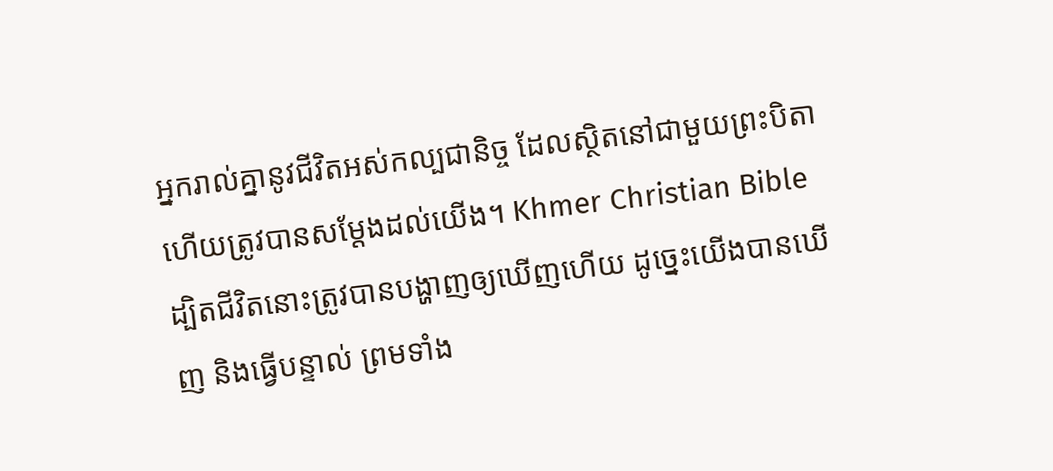អ្នករាល់គ្នានូវជីវិតអស់កល្បជានិច្ច ដែលស្ថិតនៅជាមួយព្រះបិតា ហើយត្រូវបានសម្ដែងដល់យើង។ Khmer Christian Bible ដ្បិតជីវិតនោះត្រូវបានបង្ហាញឲ្យឃើញហើយ ដូច្នេះយើងបានឃើញ និងធ្វើបន្ទាល់ ព្រមទាំង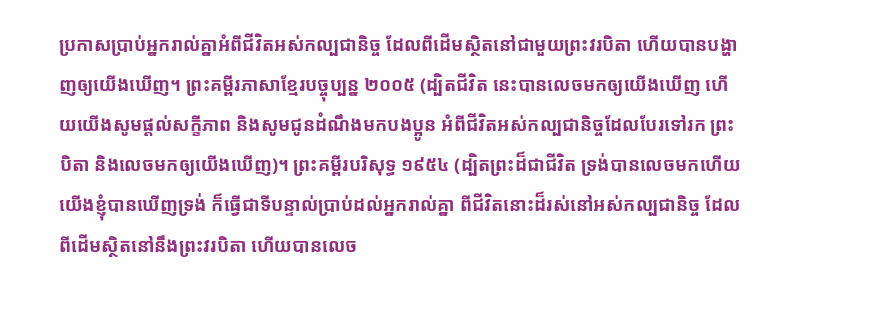ប្រកាសប្រាប់អ្នករាល់គ្នាអំពីជីវិតអស់កល្បជានិច្ច ដែលពីដើមស្ថិតនៅជាមួយព្រះវរបិតា ហើយបានបង្ហាញឲ្យយើងឃើញ។ ព្រះគម្ពីរភាសាខ្មែរបច្ចុប្បន្ន ២០០៥ (ដ្បិតជីវិត នេះបានលេចមកឲ្យយើងឃើញ ហើយយើងសូមផ្ដល់សក្ខីភាព និងសូមជូនដំណឹងមកបងប្អូន អំពីជីវិតអស់កល្បជានិច្ចដែលបែរទៅរក ព្រះបិតា និងលេចមកឲ្យយើងឃើញ)។ ព្រះគម្ពីរបរិសុទ្ធ ១៩៥៤ (ដ្បិតព្រះដ៏ជាជីវិត ទ្រង់បានលេចមកហើយ យើងខ្ញុំបានឃើញទ្រង់ ក៏ធ្វើជាទីបន្ទាល់ប្រាប់ដល់អ្នករាល់គ្នា ពីជីវិតនោះដ៏រស់នៅអស់កល្បជានិច្ច ដែលពីដើមស្ថិតនៅនឹងព្រះវរបិតា ហើយបានលេច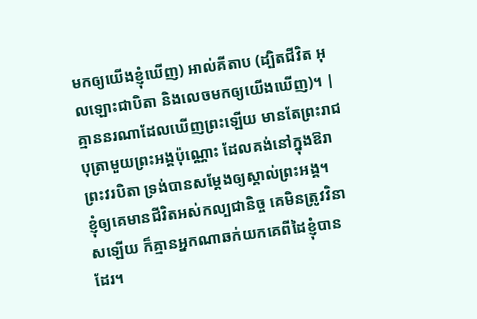មកឲ្យយើងខ្ញុំឃើញ) អាល់គីតាប (ដ្បិតជីវិត អុលឡោះជាបិតា និងលេចមកឲ្យយើងឃើញ)។ |
គ្មាននរណាដែលឃើញព្រះឡើយ មានតែព្រះរាជបុត្រាមួយព្រះអង្គប៉ុណ្ណោះ ដែលគង់នៅក្នុងឱរាព្រះវរបិតា ទ្រង់បានសម្តែងឲ្យស្គាល់ព្រះអង្គ។
ខ្ញុំឲ្យគេមានជីវិតអស់កល្បជានិច្ច គេមិនត្រូវវិនាសឡើយ ក៏គ្មានអ្នកណាឆក់យកគេពីដៃខ្ញុំបានដែរ។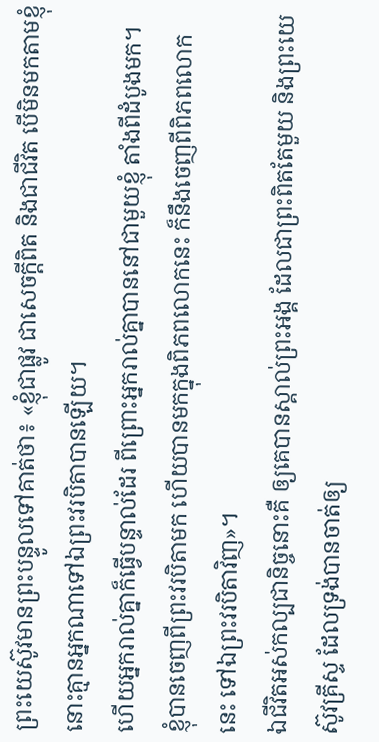ព្រះយេស៊ូវមានព្រះបន្ទូលទៅគាត់ថា៖ «ខ្ញុំជាផ្លូវ ជាសេចក្តីពិត និងជាជីវិត បើមិនមកតាមខ្ញុំ នោះគ្មានអ្នកណាទៅឯព្រះវរបិតាបានឡើយ។
ហើយអ្នករាល់គ្នាក៏ធ្វើបន្ទាល់ដែរ ពីព្រោះអ្នករាល់គ្នាបាននៅជាមួយខ្ញុំ តាំងពីដំបូងមក។
ខ្ញុំបានចេញពីព្រះវរបិតាមក ហើយបានមកក្នុងពិភពលោកនេះ ក៏នឹងចេញពីពិភពលោកនេះ ទៅឯព្រះវរបិតាវិញ»។
ឯជីវិតអស់កល្បជានិច្ចនោះគឺ ឲ្យគេបានស្គាល់ព្រះអង្គ ដែលជាព្រះពិតតែមួយ និងព្រះយេស៊ូវគ្រីស្ទ ដែលទ្រង់បានចាត់ឲ្យ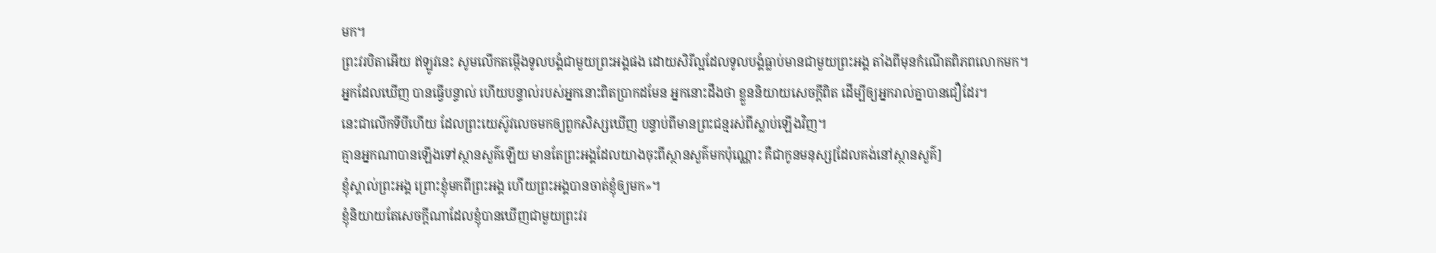មក។
ព្រះវរបិតាអើយ ឥឡូវនេះ សូមលើកតម្កើងទូលបង្គំជាមួយព្រះអង្គផង ដោយសិរីល្អដែលទូលបង្គំធ្លាប់មានជាមួយព្រះអង្គ តាំងពីមុនកំណើតពិភពលោកមក។
អ្នកដែលឃើញ បានធ្វើបន្ទាល់ ហើយបន្ទាល់របស់អ្នកនោះពិតប្រាកដមែន អ្នកនោះដឹងថា ខ្លួននិយាយសេចក្ដីពិត ដើម្បីឲ្យអ្នករាល់គ្នាបានជឿដែរ។
នេះជាលើកទីបីហើយ ដែលព្រះយេស៊ូវលេចមកឲ្យពួកសិស្សឃើញ បន្ទាប់ពីមានព្រះជន្មរស់ពីស្លាប់ឡើងវិញ។
គ្មានអ្នកណាបានឡើងទៅស្ថានសួគ៌ឡើយ មានតែព្រះអង្គដែលយាងចុះពីស្ថានសួគ៌មកប៉ុណ្ណោះ គឺជាកូនមនុស្ស[ដែលគង់នៅស្ថានសួគ៌]
ខ្ញុំស្គាល់ព្រះអង្គ ព្រោះខ្ញុំមកពីព្រះអង្គ ហើយព្រះអង្គបានចាត់ខ្ញុំឲ្យមក»។
ខ្ញុំនិយាយតែសេចក្តីណាដែលខ្ញុំបានឃើញជាមួយព្រះវរ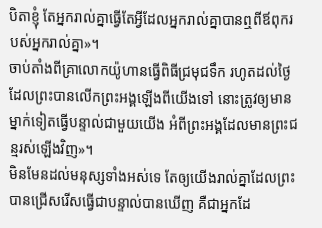បិតាខ្ញុំ តែអ្នករាល់គ្នាធ្វើតែអ្វីដែលអ្នករាល់គ្នាបានឮពីឪពុករបស់អ្នករាល់គ្នា»។
ចាប់តាំងពីគ្រាលោកយ៉ូហានធ្វើពិធីជ្រមុជទឹក រហូតដល់ថ្ងៃដែលព្រះបានលើកព្រះអង្គឡើងពីយើងទៅ នោះត្រូវឲ្យមានម្នាក់ទៀតធ្វើបន្ទាល់ជាមួយយើង អំពីព្រះអង្គដែលមានព្រះជន្មរស់ឡើងវិញ»។
មិនមែនដល់មនុស្សទាំងអស់ទេ តែឲ្យយើងរាល់គ្នាដែលព្រះបានជ្រើសរើសធ្វើជាបន្ទាល់បានឃើញ គឺជាអ្នកដែ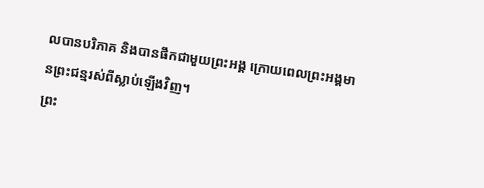លបានបរិភាគ និងបានផឹកជាមួយព្រះអង្គ ក្រោយពេលព្រះអង្គមានព្រះជន្មរស់ពីស្លាប់ឡើងវិញ។
ព្រះ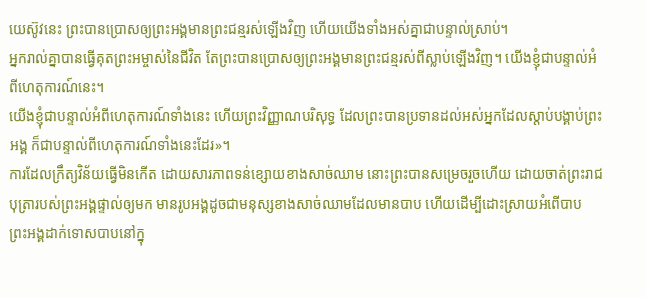យេស៊ូវនេះ ព្រះបានប្រោសឲ្យព្រះអង្គមានព្រះជន្មរស់ឡើងវិញ ហើយយើងទាំងអស់គ្នាជាបន្ទាល់ស្រាប់។
អ្នករាល់គ្នាបានធ្វើគុតព្រះអម្ចាស់នៃជីវិត តែព្រះបានប្រោសឲ្យព្រះអង្គមានព្រះជន្មរស់ពីស្លាប់ឡើងវិញ។ យើងខ្ញុំជាបន្ទាល់អំពីហេតុការណ៍នេះ។
យើងខ្ញុំជាបន្ទាល់អំពីហេតុការណ៍ទាំងនេះ ហើយព្រះវិញ្ញាណបរិសុទ្ធ ដែលព្រះបានប្រទានដល់អស់អ្នកដែលស្តាប់បង្គាប់ព្រះអង្គ ក៏ជាបន្ទាល់ពីហេតុការណ៍ទាំងនេះដែរ»។
ការដែលក្រឹត្យវិន័យធ្វើមិនកើត ដោយសារភាពទន់ខ្សោយខាងសាច់ឈាម នោះព្រះបានសម្រេចរួចហើយ ដោយចាត់ព្រះរាជបុត្រារបស់ព្រះអង្គផ្ទាល់ឲ្យមក មានរូបអង្គដូចជាមនុស្សខាងសាច់ឈាមដែលមានបាប ហើយដើម្បីដោះស្រាយអំពើបាប ព្រះអង្គដាក់ទោសបាបនៅក្នុ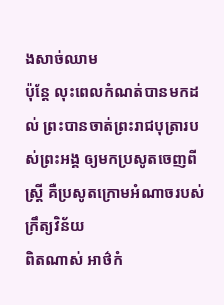ងសាច់ឈាម
ប៉ុន្ដែ លុះពេលកំណត់បានមកដល់ ព្រះបានចាត់ព្រះរាជបុត្រារបស់ព្រះអង្គ ឲ្យមកប្រសូតចេញពីស្ត្រី គឺប្រសូតក្រោមអំណាចរបស់ក្រឹត្យវិន័យ
ពិតណាស់ អាថ៌កំ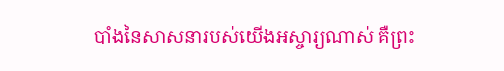បាំងនៃសាសនារបស់យើងអស្ចារ្យណាស់ គឺព្រះ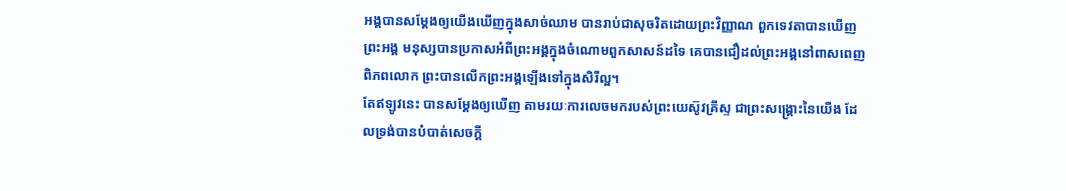អង្គបានសម្ដែងឲ្យយើងឃើញក្នុងសាច់ឈាម បានរាប់ជាសុចរិតដោយព្រះវិញ្ញាណ ពួកទេវតាបានឃើញព្រះអង្គ មនុស្សបានប្រកាសអំពីព្រះអង្គក្នុងចំណោមពួកសាសន៍ដទៃ គេបានជឿដល់ព្រះអង្គនៅពាសពេញពិភពលោក ព្រះបានលើកព្រះអង្គឡើងទៅក្នុងសិរីល្អ។
តែឥឡូវនេះ បានសម្តែងឲ្យឃើញ តាមរយៈការលេចមករបស់ព្រះយេស៊ូវគ្រីស្ទ ជាព្រះសង្គ្រោះនៃយើង ដែលទ្រង់បានបំបាត់សេចក្ដី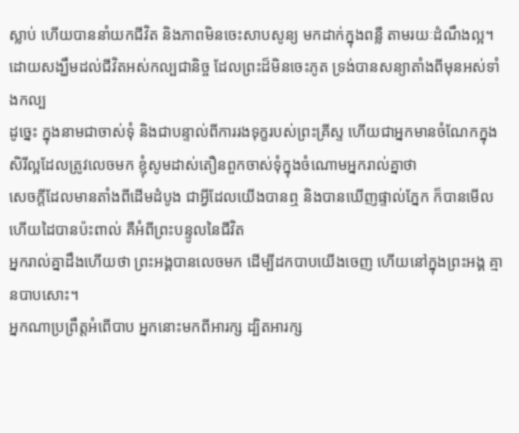ស្លាប់ ហើយបាននាំយកជីវិត និងភាពមិនចេះសាបសូន្យ មកដាក់ក្នុងពន្លឺ តាមរយៈដំណឹងល្អ។
ដោយសង្ឃឹមដល់ជីវិតអស់កល្បជានិច្ច ដែលព្រះដ៏មិនចេះភូត ទ្រង់បានសន្យាតាំងពីមុនអស់ទាំងកល្ប
ដូច្នេះ ក្នុងនាមជាចាស់ទុំ និងជាបន្ទាល់ពីការរងទុក្ខរបស់ព្រះគ្រីស្ទ ហើយជាអ្នកមានចំណែកក្នុងសិរីល្អដែលត្រូវលេចមក ខ្ញុំសូមដាស់តឿនពួកចាស់ទុំក្នុងចំណោមអ្នករាល់គ្នាថា
សេចក្ដីដែលមានតាំងពីដើមដំបូង ជាអ្វីដែលយើងបានឮ និងបានឃើញផ្ទាល់ភ្នែក ក៏បានមើល ហើយដៃបានប៉ះពាល់ គឺអំពីព្រះបន្ទូលនៃជីវិត
អ្នករាល់គ្នាដឹងហើយថា ព្រះអង្គបានលេចមក ដើម្បីដកបាបយើងចេញ ហើយនៅក្នុងព្រះអង្គ គ្មានបាបសោះ។
អ្នកណាប្រព្រឹត្តអំពើបាប អ្នកនោះមកពីអារក្ស ដ្បិតអារក្ស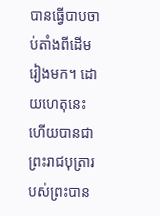បានធ្វើបាបចាប់តាំងពីដើមរៀងមក។ ដោយហេតុនេះហើយបានជាព្រះរាជបុត្រារបស់ព្រះបាន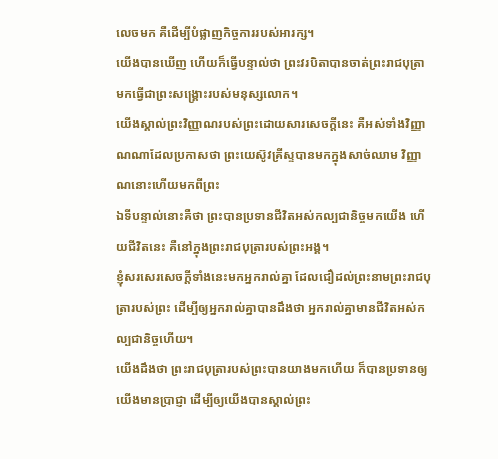លេចមក គឺដើម្បីបំផ្លាញកិច្ចការរបស់អារក្ស។
យើងបានឃើញ ហើយក៏ធ្វើបន្ទាល់ថា ព្រះវរបិតាបានចាត់ព្រះរាជបុត្រា មកធ្វើជាព្រះសង្គ្រោះរបស់មនុស្សលោក។
យើងស្គាល់ព្រះវិញ្ញាណរបស់ព្រះដោយសារសេចក្ដីនេះ គឺអស់ទាំងវិញ្ញាណណាដែលប្រកាសថា ព្រះយេស៊ូវគ្រីស្ទបានមកក្នុងសាច់ឈាម វិញ្ញាណនោះហើយមកពីព្រះ
ឯទីបន្ទាល់នោះគឺថា ព្រះបានប្រទានជីវិតអស់កល្បជានិច្ចមកយើង ហើយជីវិតនេះ គឺនៅក្នុងព្រះរាជបុត្រារបស់ព្រះអង្គ។
ខ្ញុំសរសេរសេចក្ដីទាំងនេះមកអ្នករាល់គ្នា ដែលជឿដល់ព្រះនាមព្រះរាជបុត្រារបស់ព្រះ ដើម្បីឲ្យអ្នករាល់គ្នាបានដឹងថា អ្នករាល់គ្នាមានជីវិតអស់កល្បជានិច្ចហើយ។
យើងដឹងថា ព្រះរាជបុត្រារបស់ព្រះបានយាងមកហើយ ក៏បានប្រទានឲ្យយើងមានប្រាជ្ញា ដើម្បីឲ្យយើងបានស្គាល់ព្រះ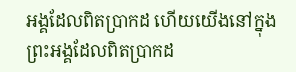អង្គដែលពិតប្រាកដ ហើយយើងនៅក្នុងព្រះអង្គដែលពិតប្រាកដ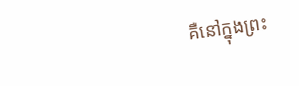គឺនៅក្នុងព្រះ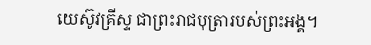យេស៊ូវគ្រីស្ទ ជាព្រះរាជបុត្រារបស់ព្រះអង្គ។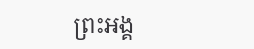ព្រះអង្គ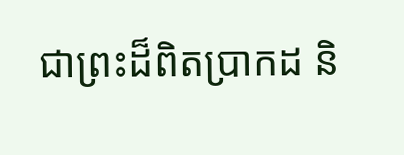ជាព្រះដ៏ពិតប្រាកដ និ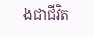ងជាជីវិត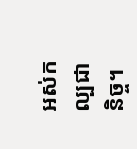អស់កល្បជានិច្ច។